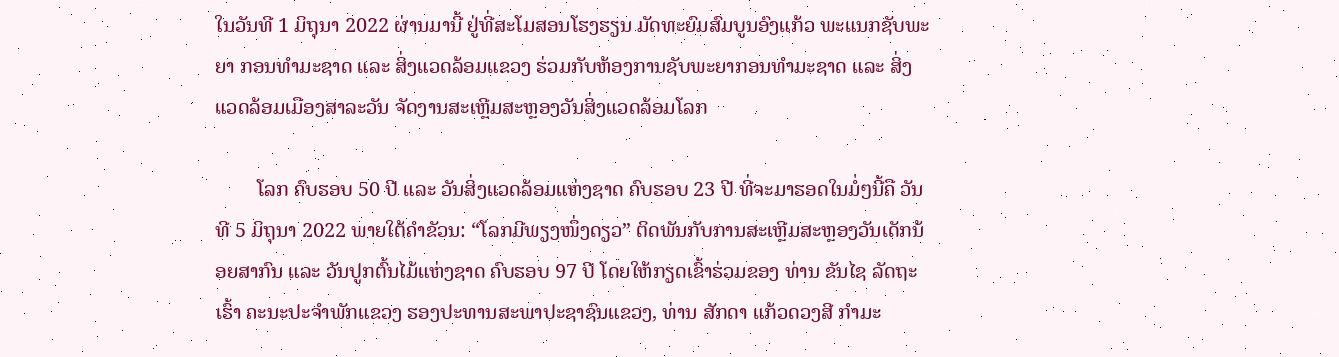ໃນວັນທີ 1 ມິຖຸນາ 2022 ຜ່ານມານີ້ ຢູ່ທີ່ສະໂມສອນໂຮງຮຽນ ມັດທະຍົມສົມບູນອົງແກ້ວ ພະແນກຊັບພະຍາ ກອນທໍາມະຊາດ ແລະ ສິ່ງແວດລ້ອມແຂວງ ຮ່ວມກັບຫ້ອງການຊັບພະຍາກອນທໍາມະຊາດ ແລະ ສິ່ງແວດລ້ອມເມືອງສາລະວັນ ຈັດງານສະເຫຼີມສະຫຼອງວັນສິ່ງແວດລ້ອມໂລກ

        ໂລກ ຄົບຮອບ 50 ປີ ແລະ ວັນສິ່ງແວດລ້ອມແຫ່ງຊາດ ຄົບຮອບ 23 ປີ ທີ່ຈະມາຮອດໃນມໍ່ໆນີ້ຄື ວັນທີ 5 ມິຖຸນາ 2022 ພາຍໃຕ້ຄໍາຂັວນ: “ໂລກມີພຽງໜຶ່ງດຽວ” ຕິດພັນກັບການສະເຫຼີມສະຫຼອງວັນເດັກນ້ອຍສາກົນ ແລະ ວັນປູກຕົ້ນໄມ້ແຫ່ງຊາດ ຄົບຮອບ 97 ປີ ໂດຍໃຫ້ກຽດເຂົ້າຮ່ວມຂອງ ທ່ານ ຂັນໄຊ ລັດຖະເຮົ້າ ຄະນະປະຈໍາພັກແຂວງ ຮອງປະທານສະພາປະຊາຊົນແຂວງ, ທ່ານ ສັກດາ ແກ້ວດວງສີ ກໍາມະ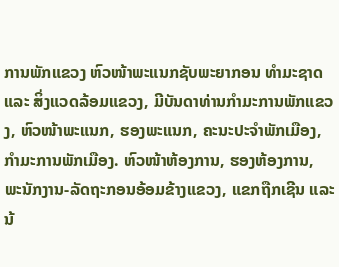ການພັກແຂວງ ຫົວໜ້າພະແນກຊັບພະຍາກອນ ທໍາມະຊາດ ແລະ ສິ່ງແວດລ້ອມແຂວງ, ມີບັນດາທ່ານກໍາມະການພັກແຂວງ, ຫົວໜ້າພະແນກ, ຮອງພະແນກ, ຄະນະປະຈໍາພັກເມືອງ, ກໍາມະການພັກເມືອງ. ຫົວໜ້າຫ້ອງການ, ຮອງຫ້ອງການ, ພະນັກງານ-ລັດຖະກອນອ້ອມຂ້າງແຂວງ, ແຂກຖືກເຊີນ ແລະ ນ້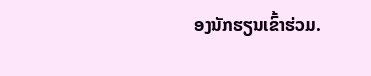ອງນັກຮຽນເຂົ້າຮ່ວມ.